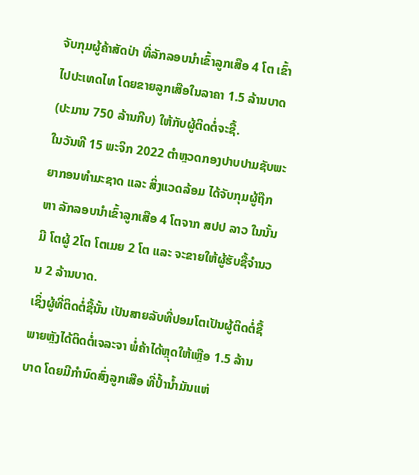ຈັບກຸມຜູ້ຄ້າສັດປ່າ ທີ່ລັກລອບນຳເຂົ້າລູກເສືອ 4 ໂຕ ເຂົ້າໄປປະເທດໄທ ໂດຍຂາຍລູກເສືອໃນລາຄາ 1.5 ລ້ານບາດ (ປະມານ 750 ລ້ານກີບ) ໃຫ້ກັບຜູ້ຕິດຕໍ່ຈະຊື້.
ໃນວັນທີ 15 ພະຈິກ 2022 ຕຳຫຼວດກອງປາບປາມຊັບພະຍາກອນທຳມະຊາດ ແລະ ສິ່ງແວດລ້ອມ ໄດ້ຈັບກຸມຜູ້ຖືກຫາ ລັກລອບນຳເຂົ້າລູກເສືອ 4 ໂຕຈາກ ສປປ ລາວ ໃນນັ້ນມີ ໂຕຜູ້ 2ໂຕ ໂຕເມຍ 2 ໂຕ ແລະ ຈະຂາຍໃຫ້ຜູ້ຮັບຊື້ຈຳນວນ 2 ລ້ານບາດ.
ເຊິ່ງຜູ້ທີ່ຕິດຕໍ່ຊື້ນັ້ນ ເປັນສາຍລັບທີ່ປອມໂຕເປັນຜູ້ຕິດຕໍ່ຊື້ ພາຍຫຼັງໄດ້ຕິດຕໍ່ເຈລະຈາ ພໍ່ຄ້າໄດ້ຫຼຸດໃຫ້ເຫຼືອ 1.5 ລ້ານບາດ ໂດຍມີກຳນົດສົ່ງລູກເສືອ ທີ່ປ້ຳນ້ຳມັນແຫ່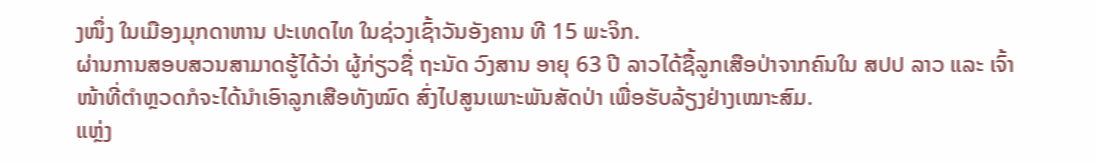ງໜຶ່ງ ໃນເມືອງມຸກດາຫານ ປະເທດໄທ ໃນຊ່ວງເຊົ້າວັນອັງຄານ ທີ 15 ພະຈິກ.
ຜ່ານການສອບສວນສາມາດຮູ້ໄດ້ວ່າ ຜູ້ກ່ຽວຊື່ ຖະນັດ ວົງສານ ອາຍຸ 63 ປີ ລາວໄດ້ຊື້ລູກເສືອປ່າຈາກຄົນໃນ ສປປ ລາວ ແລະ ເຈົ້າໜ້າທີ່ຕຳຫຼວດກໍຈະໄດ້ນຳເອົາລູກເສືອທັງໝົດ ສົ່ງໄປສູນເພາະພັນສັດປ່າ ເພື່ອຮັບລ້ຽງຢ່າງເໝາະສົມ.
ແຫຼ່ງ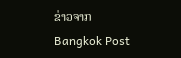ຂ່າວຈາກ Bangkok Post